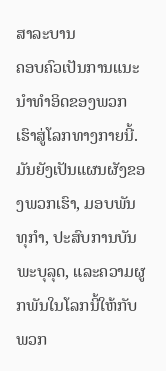ສາລະບານ
ຄອບຄົວເປັນການແນະນຳທຳອິດຂອງພວກເຮົາສູ່ໂລກທາງກາຍນີ້.
ມັນຍັງເປັນແຜນຜັງຂອງພວກເຮົາ, ມອບພັນທຸກຳ, ປະສົບການບັນພະບຸລຸດ, ແລະຄວາມຜູກພັນໃນໂລກນີ້ໃຫ້ກັບພວກ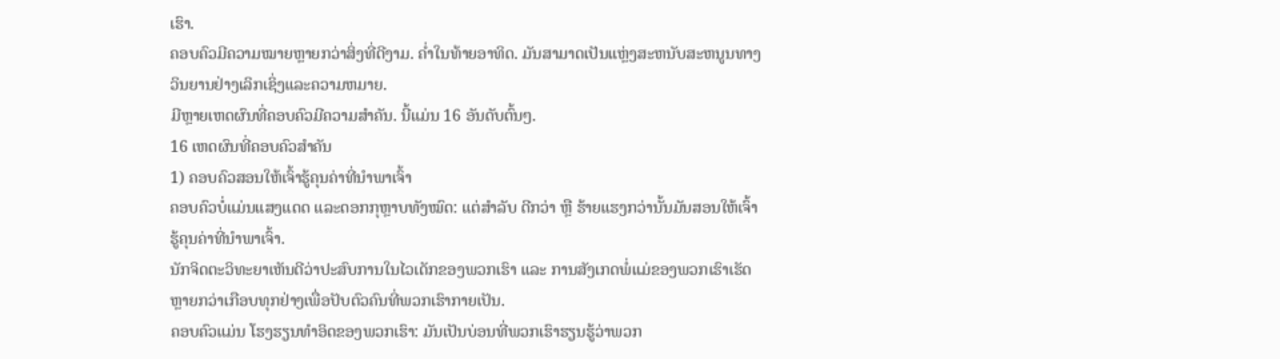ເຮົາ.
ຄອບຄົວມີຄວາມໝາຍຫຼາຍກວ່າສິ່ງທີ່ດີງາມ. ຄ່ຳໃນທ້າຍອາທິດ. ມັນສາມາດເປັນແຫຼ່ງສະຫນັບສະຫນູນທາງວິນຍານຢ່າງເລິກເຊິ່ງແລະຄວາມຫມາຍ.
ມີຫຼາຍເຫດຜົນທີ່ຄອບຄົວມີຄວາມສໍາຄັນ. ນີ້ແມ່ນ 16 ອັນດັບຕົ້ນໆ.
16 ເຫດຜົນທີ່ຄອບຄົວສຳຄັນ
1) ຄອບຄົວສອນໃຫ້ເຈົ້າຮູ້ຄຸນຄ່າທີ່ນຳພາເຈົ້າ
ຄອບຄົວບໍ່ແມ່ນແສງແດດ ແລະດອກກຸຫຼາບທັງໝົດ: ແຕ່ສຳລັບ ດີກວ່າ ຫຼື ຮ້າຍແຮງກວ່ານັ້ນມັນສອນໃຫ້ເຈົ້າຮູ້ຄຸນຄ່າທີ່ນໍາພາເຈົ້າ.
ນັກຈິດຕະວິທະຍາເຫັນດີວ່າປະສົບການໃນໄວເດັກຂອງພວກເຮົາ ແລະ ການສັງເກດພໍ່ແມ່ຂອງພວກເຮົາເຮັດຫຼາຍກວ່າເກືອບທຸກຢ່າງເພື່ອປັບຕົວຄົນທີ່ພວກເຮົາກາຍເປັນ.
ຄອບຄົວແມ່ນ ໂຮງຮຽນທໍາອິດຂອງພວກເຮົາ: ມັນເປັນບ່ອນທີ່ພວກເຮົາຮຽນຮູ້ວ່າພວກ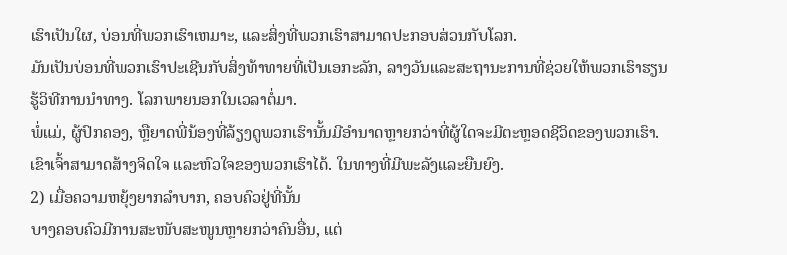ເຮົາເປັນໃຜ, ບ່ອນທີ່ພວກເຮົາເຫມາະ, ແລະສິ່ງທີ່ພວກເຮົາສາມາດປະກອບສ່ວນກັບໂລກ.
ມັນເປັນບ່ອນທີ່ພວກເຮົາປະເຊີນກັບສິ່ງທ້າທາຍທີ່ເປັນເອກະລັກ, ລາງວັນແລະສະຖານະການທີ່ຊ່ວຍໃຫ້ພວກເຮົາຮຽນຮູ້ວິທີການນໍາທາງ. ໂລກພາຍນອກໃນເວລາຕໍ່ມາ.
ພໍ່ແມ່, ຜູ້ປົກຄອງ, ຫຼືຍາດພີ່ນ້ອງທີ່ລ້ຽງດູພວກເຮົານັ້ນມີອຳນາດຫຼາຍກວ່າທີ່ຜູ້ໃດຈະມີຕະຫຼອດຊີວິດຂອງພວກເຮົາ.
ເຂົາເຈົ້າສາມາດສ້າງຈິດໃຈ ແລະຫົວໃຈຂອງພວກເຮົາໄດ້. ໃນທາງທີ່ມີພະລັງແລະຍືນຍົງ.
2) ເມື່ອຄວາມຫຍຸ້ງຍາກລຳບາກ, ຄອບຄົວຢູ່ທີ່ນັ້ນ
ບາງຄອບຄົວມີການສະໜັບສະໜູນຫຼາຍກວ່າຄົນອື່ນ, ແຕ່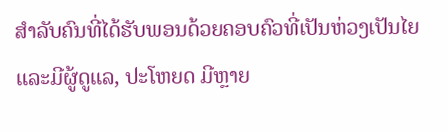ສຳລັບຄົນທີ່ໄດ້ຮັບພອນດ້ວຍຄອບຄົວທີ່ເປັນຫ່ວງເປັນໄຍແລະມີຜູ້ດູແລ, ປະໂຫຍດ ມີຫຼາຍ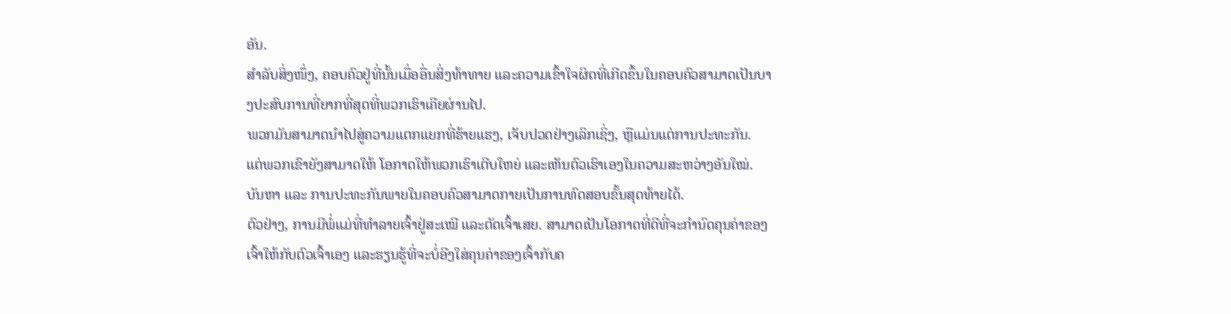ອັນ.
ສຳລັບສິ່ງໜຶ່ງ, ຄອບຄົວຢູ່ທີ່ນັ້ນເມື່ອອື່ນສິ່ງທ້າທາຍ ແລະຄວາມເຂົ້າໃຈຜິດທີ່ເກີດຂຶ້ນໃນຄອບຄົວສາມາດເປັນບາງປະສົບການທີ່ຍາກທີ່ສຸດທີ່ພວກເຮົາເຄີຍຜ່ານໄປ.
ພວກມັນສາມາດນຳໄປສູ່ຄວາມແຕກແຍກທີ່ຮ້າຍແຮງ, ເຈັບປວດຢ່າງເລິກເຊິ່ງ, ຫຼືແມ່ນແຕ່ການປະທະກັນ.
ແຕ່ພວກເຂົາຍັງສາມາດໃຫ້ ໂອກາດໃຫ້ພວກເຮົາເຕີບໃຫຍ່ ແລະເຫັນຕົວເຮົາເອງໃນຄວາມສະຫວ່າງອັນໃໝ່.
ບັນຫາ ແລະ ການປະທະກັນພາຍໃນຄອບຄົວສາມາດກາຍເປັນການທົດສອບຂັ້ນສຸດທ້າຍໄດ້.
ຕົວຢ່າງ, ການມີພໍ່ແມ່ທີ່ທຳລາຍເຈົ້າຢູ່ສະເໝີ ແລະຕັດເຈົ້າເສຍ. ສາມາດເປັນໂອກາດທີ່ດີທີ່ຈະກໍານົດຄຸນຄ່າຂອງເຈົ້າໃຫ້ກັບຕົວເຈົ້າເອງ ແລະຮຽນຮູ້ທີ່ຈະບໍ່ອີງໃສ່ຄຸນຄ່າຂອງເຈົ້າກັບຄ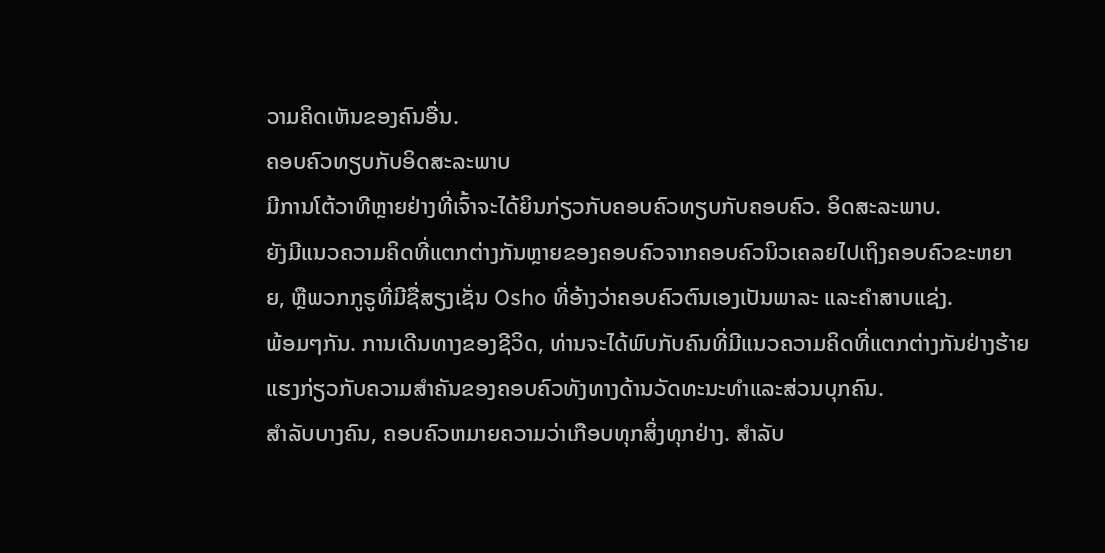ວາມຄິດເຫັນຂອງຄົນອື່ນ.
ຄອບຄົວທຽບກັບອິດສະລະພາບ
ມີການໂຕ້ວາທີຫຼາຍຢ່າງທີ່ເຈົ້າຈະໄດ້ຍິນກ່ຽວກັບຄອບຄົວທຽບກັບຄອບຄົວ. ອິດສະລະພາບ.
ຍັງມີແນວຄວາມຄິດທີ່ແຕກຕ່າງກັນຫຼາຍຂອງຄອບຄົວຈາກຄອບຄົວນິວເຄລຍໄປເຖິງຄອບຄົວຂະຫຍາຍ, ຫຼືພວກກູຣູທີ່ມີຊື່ສຽງເຊັ່ນ Osho ທີ່ອ້າງວ່າຄອບຄົວຕົນເອງເປັນພາລະ ແລະຄຳສາບແຊ່ງ.
ພ້ອມໆກັນ. ການເດີນທາງຂອງຊີວິດ, ທ່ານຈະໄດ້ພົບກັບຄົນທີ່ມີແນວຄວາມຄິດທີ່ແຕກຕ່າງກັນຢ່າງຮ້າຍແຮງກ່ຽວກັບຄວາມສໍາຄັນຂອງຄອບຄົວທັງທາງດ້ານວັດທະນະທໍາແລະສ່ວນບຸກຄົນ.
ສໍາລັບບາງຄົນ, ຄອບຄົວຫມາຍຄວາມວ່າເກືອບທຸກສິ່ງທຸກຢ່າງ. ສຳລັບ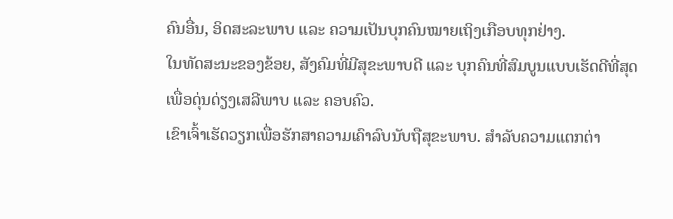ຄົນອື່ນ, ອິດສະລະພາບ ແລະ ຄວາມເປັນບຸກຄົນໝາຍເຖິງເກືອບທຸກຢ່າງ.
ໃນທັດສະນະຂອງຂ້ອຍ, ສັງຄົມທີ່ມີສຸຂະພາບດີ ແລະ ບຸກຄົນທີ່ສົມບູນແບບເຮັດດີທີ່ສຸດເພື່ອດຸ່ນດ່ຽງເສລີພາບ ແລະ ຄອບຄົວ.
ເຂົາເຈົ້າເຮັດວຽກເພື່ອຮັກສາຄວາມເຄົາລົບນັບຖືສຸຂະພາບ. ສໍາລັບຄວາມແຕກຕ່າ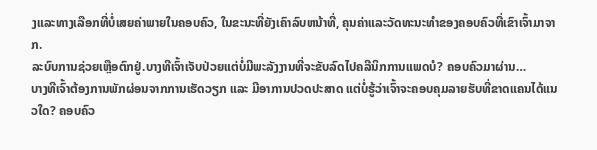ງແລະທາງເລືອກທີ່ບໍ່ເສຍຄ່າພາຍໃນຄອບຄົວ, ໃນຂະນະທີ່ຍັງເຄົາລົບຫນ້າທີ່, ຄຸນຄ່າແລະວັດທະນະທໍາຂອງຄອບຄົວທີ່ເຂົາເຈົ້າມາຈາກ.
ລະບົບການຊ່ວຍເຫຼືອຕົກຢູ່.ບາງທີເຈົ້າເຈັບປ່ວຍແຕ່ບໍ່ມີພະລັງງານທີ່ຈະຂັບລົດໄປຄລີນິກການແພດບໍ? ຄອບຄົວມາຜ່ານ…
ບາງທີເຈົ້າຕ້ອງການພັກຜ່ອນຈາກການເຮັດວຽກ ແລະ ມີອາການປວດປະສາດ ແຕ່ບໍ່ຮູ້ວ່າເຈົ້າຈະຄອບຄຸມລາຍຮັບທີ່ຂາດແຄນໄດ້ແນວໃດ? ຄອບຄົວ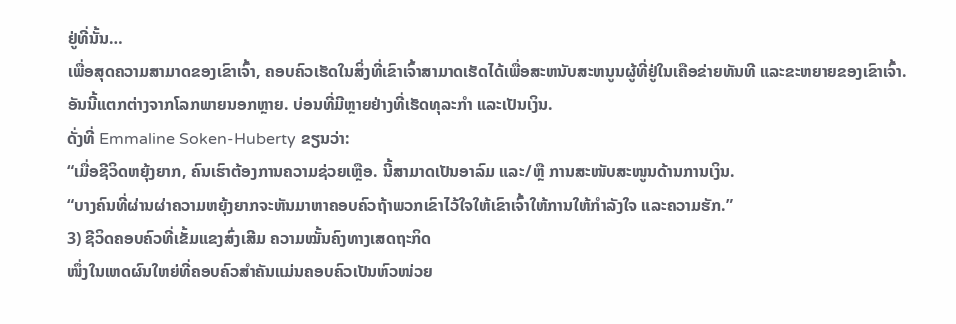ຢູ່ທີ່ນັ້ນ…
ເພື່ອສຸດຄວາມສາມາດຂອງເຂົາເຈົ້າ, ຄອບຄົວເຮັດໃນສິ່ງທີ່ເຂົາເຈົ້າສາມາດເຮັດໄດ້ເພື່ອສະຫນັບສະຫນູນຜູ້ທີ່ຢູ່ໃນເຄືອຂ່າຍທັນທີ ແລະຂະຫຍາຍຂອງເຂົາເຈົ້າ.
ອັນນີ້ແຕກຕ່າງຈາກໂລກພາຍນອກຫຼາຍ. ບ່ອນທີ່ມີຫຼາຍຢ່າງທີ່ເຮັດທຸລະກຳ ແລະເປັນເງິນ.
ດັ່ງທີ່ Emmaline Soken-Huberty ຂຽນວ່າ:
“ເມື່ອຊີວິດຫຍຸ້ງຍາກ, ຄົນເຮົາຕ້ອງການຄວາມຊ່ວຍເຫຼືອ. ນີ້ສາມາດເປັນອາລົມ ແລະ/ຫຼື ການສະໜັບສະໜູນດ້ານການເງິນ.
“ບາງຄົນທີ່ຜ່ານຜ່າຄວາມຫຍຸ້ງຍາກຈະຫັນມາຫາຄອບຄົວຖ້າພວກເຂົາໄວ້ໃຈໃຫ້ເຂົາເຈົ້າໃຫ້ການໃຫ້ກຳລັງໃຈ ແລະຄວາມຮັກ.”
3) ຊີວິດຄອບຄົວທີ່ເຂັ້ມແຂງສົ່ງເສີມ ຄວາມໝັ້ນຄົງທາງເສດຖະກິດ
ໜຶ່ງໃນເຫດຜົນໃຫຍ່ທີ່ຄອບຄົວສຳຄັນແມ່ນຄອບຄົວເປັນຫົວໜ່ວຍ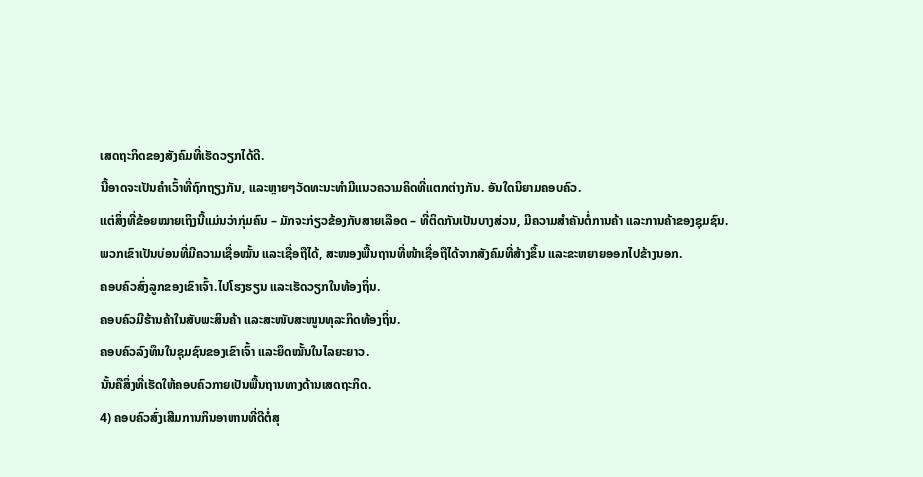ເສດຖະກິດຂອງສັງຄົມທີ່ເຮັດວຽກໄດ້ດີ.
ນີ້ອາດຈະເປັນຄຳເວົ້າທີ່ຖົກຖຽງກັນ, ແລະຫຼາຍໆວັດທະນະທຳມີແນວຄວາມຄິດທີ່ແຕກຕ່າງກັນ. ອັນໃດນິຍາມຄອບຄົວ.
ແຕ່ສິ່ງທີ່ຂ້ອຍໝາຍເຖິງນີ້ແມ່ນວ່າກຸ່ມຄົນ – ມັກຈະກ່ຽວຂ້ອງກັບສາຍເລືອດ – ທີ່ຕິດກັນເປັນບາງສ່ວນ, ມີຄວາມສຳຄັນຕໍ່ການຄ້າ ແລະການຄ້າຂອງຊຸມຊົນ.
ພວກເຂົາເປັນບ່ອນທີ່ມີຄວາມເຊື່ອໝັ້ນ ແລະເຊື່ອຖືໄດ້, ສະໜອງພື້ນຖານທີ່ໜ້າເຊື່ອຖືໄດ້ຈາກສັງຄົມທີ່ສ້າງຂຶ້ນ ແລະຂະຫຍາຍອອກໄປຂ້າງນອກ.
ຄອບຄົວສົ່ງລູກຂອງເຂົາເຈົ້າ.ໄປໂຮງຮຽນ ແລະເຮັດວຽກໃນທ້ອງຖິ່ນ.
ຄອບຄົວມີຮ້ານຄ້າໃນສັບພະສິນຄ້າ ແລະສະໜັບສະໜູນທຸລະກິດທ້ອງຖິ່ນ.
ຄອບຄົວລົງທຶນໃນຊຸມຊົນຂອງເຂົາເຈົ້າ ແລະຍຶດໝັ້ນໃນໄລຍະຍາວ.
ນັ້ນຄືສິ່ງທີ່ເຮັດໃຫ້ຄອບຄົວກາຍເປັນພື້ນຖານທາງດ້ານເສດຖະກິດ.
4) ຄອບຄົວສົ່ງເສີມການກິນອາຫານທີ່ດີຕໍ່ສຸ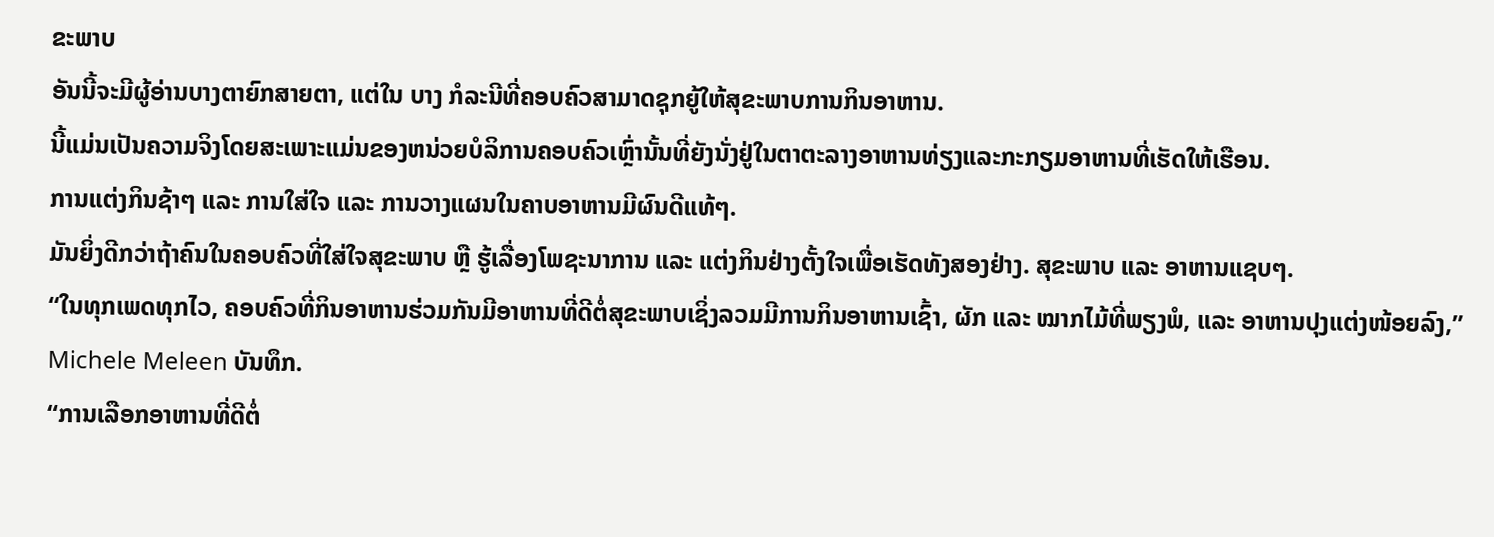ຂະພາບ
ອັນນີ້ຈະມີຜູ້ອ່ານບາງຕາຍົກສາຍຕາ, ແຕ່ໃນ ບາງ ກໍລະນີທີ່ຄອບຄົວສາມາດຊຸກຍູ້ໃຫ້ສຸຂະພາບການກິນອາຫານ.
ນີ້ແມ່ນເປັນຄວາມຈິງໂດຍສະເພາະແມ່ນຂອງຫນ່ວຍບໍລິການຄອບຄົວເຫຼົ່ານັ້ນທີ່ຍັງນັ່ງຢູ່ໃນຕາຕະລາງອາຫານທ່ຽງແລະກະກຽມອາຫານທີ່ເຮັດໃຫ້ເຮືອນ.
ການແຕ່ງກິນຊ້າໆ ແລະ ການໃສ່ໃຈ ແລະ ການວາງແຜນໃນຄາບອາຫານມີຜົນດີແທ້ໆ.
ມັນຍິ່ງດີກວ່າຖ້າຄົນໃນຄອບຄົວທີ່ໃສ່ໃຈສຸຂະພາບ ຫຼື ຮູ້ເລື່ອງໂພຊະນາການ ແລະ ແຕ່ງກິນຢ່າງຕັ້ງໃຈເພື່ອເຮັດທັງສອງຢ່າງ. ສຸຂະພາບ ແລະ ອາຫານແຊບໆ.
“ໃນທຸກເພດທຸກໄວ, ຄອບຄົວທີ່ກິນອາຫານຮ່ວມກັນມີອາຫານທີ່ດີຕໍ່ສຸຂະພາບເຊິ່ງລວມມີການກິນອາຫານເຊົ້າ, ຜັກ ແລະ ໝາກໄມ້ທີ່ພຽງພໍ, ແລະ ອາຫານປຸງແຕ່ງໜ້ອຍລົງ,” Michele Meleen ບັນທຶກ.
“ການເລືອກອາຫານທີ່ດີຕໍ່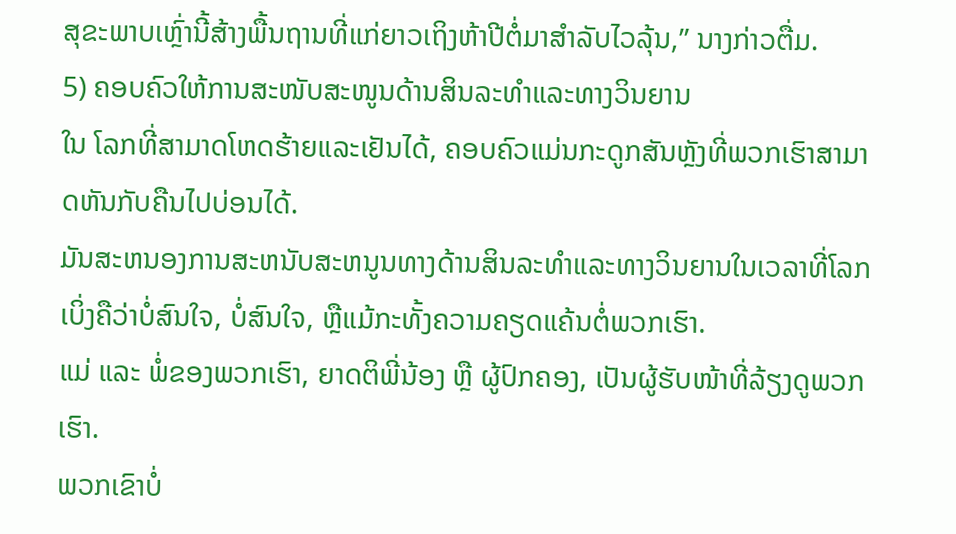ສຸຂະພາບເຫຼົ່ານີ້ສ້າງພື້ນຖານທີ່ແກ່ຍາວເຖິງຫ້າປີຕໍ່ມາສຳລັບໄວລຸ້ນ,” ນາງກ່າວຕື່ມ.
5) ຄອບຄົວໃຫ້ການສະໜັບສະໜູນດ້ານສິນລະທຳແລະທາງວິນຍານ
ໃນ ໂລກທີ່ສາມາດໂຫດຮ້າຍແລະເຢັນໄດ້, ຄອບຄົວແມ່ນກະດູກສັນຫຼັງທີ່ພວກເຮົາສາມາດຫັນກັບຄືນໄປບ່ອນໄດ້.
ມັນສະຫນອງການສະຫນັບສະຫນູນທາງດ້ານສິນລະທໍາແລະທາງວິນຍານໃນເວລາທີ່ໂລກເບິ່ງຄືວ່າບໍ່ສົນໃຈ, ບໍ່ສົນໃຈ, ຫຼືແມ້ກະທັ້ງຄວາມຄຽດແຄ້ນຕໍ່ພວກເຮົາ.
ແມ່ ແລະ ພໍ່ຂອງພວກເຮົາ, ຍາດຕິພີ່ນ້ອງ ຫຼື ຜູ້ປົກຄອງ, ເປັນຜູ້ຮັບໜ້າທີ່ລ້ຽງດູພວກເຮົາ.
ພວກເຂົາບໍ່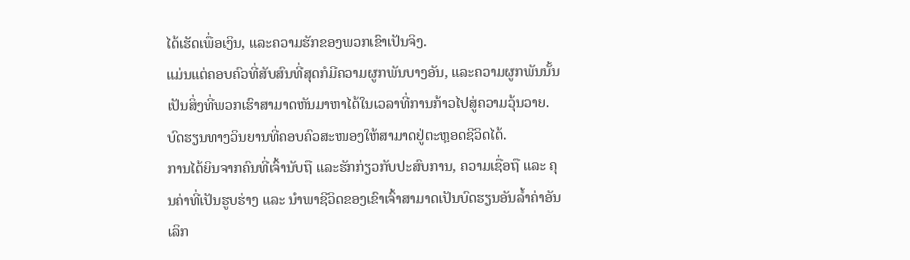ໄດ້ເຮັດເພື່ອເງິນ, ແລະຄວາມຮັກຂອງພວກເຂົາເປັນຈິງ.
ແມ່ນແຕ່ຄອບຄົວທີ່ສັບສົນທີ່ສຸດກໍມີຄວາມຜູກພັນບາງອັນ, ແລະຄວາມຜູກພັນນັ້ນເປັນສິ່ງທີ່ພວກເຮົາສາມາດຫັນມາຫາໄດ້ໃນເວລາທີ່ການກ້າວໄປສູ່ຄວາມວຸ້ນວາຍ.
ບົດຮຽນທາງວິນຍານທີ່ຄອບຄົວສະໜອງໃຫ້ສາມາດຢູ່ຕະຫຼອດຊີວິດໄດ້.
ການໄດ້ຍິນຈາກຄົນທີ່ເຈົ້ານັບຖື ແລະຮັກກ່ຽວກັບປະສົບການ, ຄວາມເຊື່ອຖື ແລະ ຄຸນຄ່າທີ່ເປັນຮູບຮ່າງ ແລະ ນຳພາຊີວິດຂອງເຂົາເຈົ້າສາມາດເປັນບົດຮຽນອັນລ້ຳຄ່າອັນເລິກ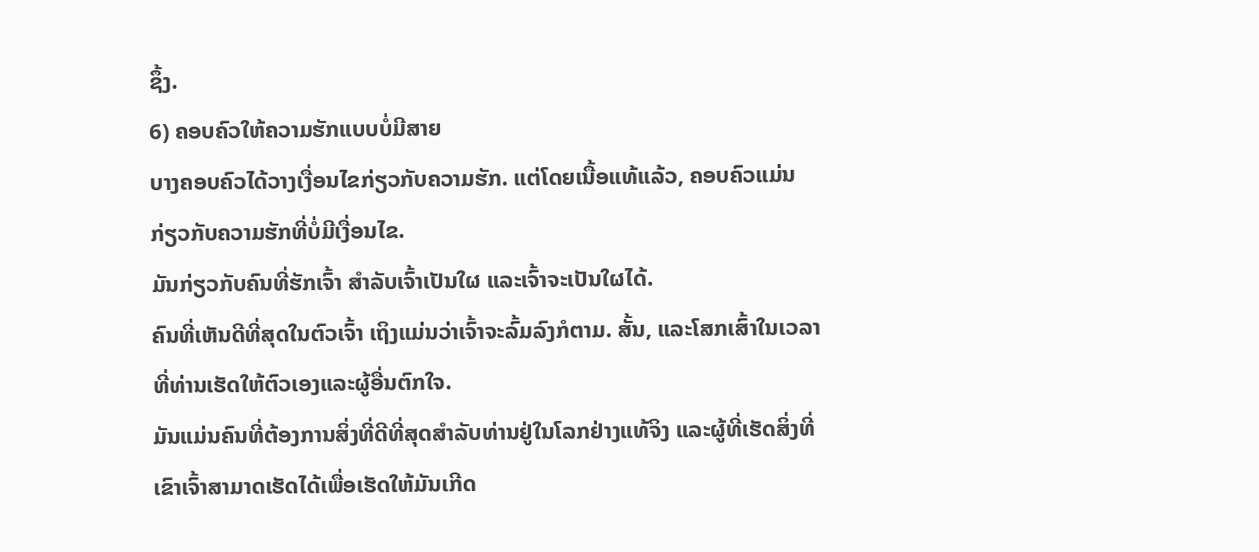ຊຶ້ງ.
6) ຄອບຄົວໃຫ້ຄວາມຮັກແບບບໍ່ມີສາຍ
ບາງຄອບຄົວໄດ້ວາງເງື່ອນໄຂກ່ຽວກັບຄວາມຮັກ. ແຕ່ໂດຍເນື້ອແທ້ແລ້ວ, ຄອບຄົວແມ່ນກ່ຽວກັບຄວາມຮັກທີ່ບໍ່ມີເງື່ອນໄຂ.
ມັນກ່ຽວກັບຄົນທີ່ຮັກເຈົ້າ ສຳລັບເຈົ້າເປັນໃຜ ແລະເຈົ້າຈະເປັນໃຜໄດ້.
ຄົນທີ່ເຫັນດີທີ່ສຸດໃນຕົວເຈົ້າ ເຖິງແມ່ນວ່າເຈົ້າຈະລົ້ມລົງກໍຕາມ. ສັ້ນ, ແລະໂສກເສົ້າໃນເວລາທີ່ທ່ານເຮັດໃຫ້ຕົວເອງແລະຜູ້ອື່ນຕົກໃຈ.
ມັນແມ່ນຄົນທີ່ຕ້ອງການສິ່ງທີ່ດີທີ່ສຸດສໍາລັບທ່ານຢູ່ໃນໂລກຢ່າງແທ້ຈິງ ແລະຜູ້ທີ່ເຮັດສິ່ງທີ່ເຂົາເຈົ້າສາມາດເຮັດໄດ້ເພື່ອເຮັດໃຫ້ມັນເກີດ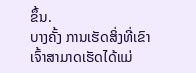ຂຶ້ນ.
ບາງຄັ້ງ ການເຮັດສິ່ງທີ່ເຂົາເຈົ້າສາມາດເຮັດໄດ້ແມ່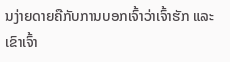ນງ່າຍດາຍຄືກັບການບອກເຈົ້າວ່າເຈົ້າຮັກ ແລະເຂົາເຈົ້າ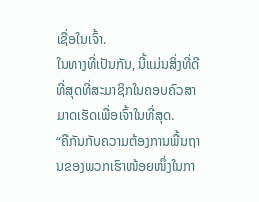ເຊື່ອໃນເຈົ້າ.
ໃນທາງທີ່ເປັນກັນ, ນີ້ແມ່ນສິ່ງທີ່ດີທີ່ສຸດທີ່ສະມາຊິກໃນຄອບຄົວສາມາດເຮັດເພື່ອເຈົ້າໃນທີ່ສຸດ.
“ຄືກັນກັບຄວາມຕ້ອງການພື້ນຖານຂອງພວກເຮົາໜ້ອຍໜຶ່ງໃນກາ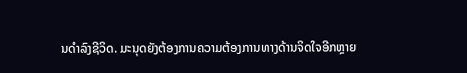ນດຳລົງຊີວິດ. ມະນຸດຍັງຕ້ອງການຄວາມຕ້ອງການທາງດ້ານຈິດໃຈອີກຫຼາຍ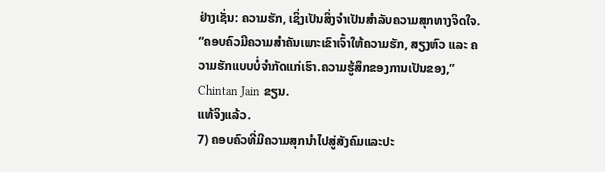ຢ່າງເຊັ່ນ: ຄວາມຮັກ, ເຊິ່ງເປັນສິ່ງຈໍາເປັນສໍາລັບຄວາມສຸກທາງຈິດໃຈ.
“ຄອບຄົວມີຄວາມສຳຄັນເພາະເຂົາເຈົ້າໃຫ້ຄວາມຮັກ, ສຽງຫົວ ແລະ ຄວາມຮັກແບບບໍ່ຈຳກັດແກ່ເຮົາ.ຄວາມຮູ້ສຶກຂອງການເປັນຂອງ,” Chintan Jain ຂຽນ.
ແທ້ຈິງແລ້ວ.
7) ຄອບຄົວທີ່ມີຄວາມສຸກນໍາໄປສູ່ສັງຄົມແລະປະ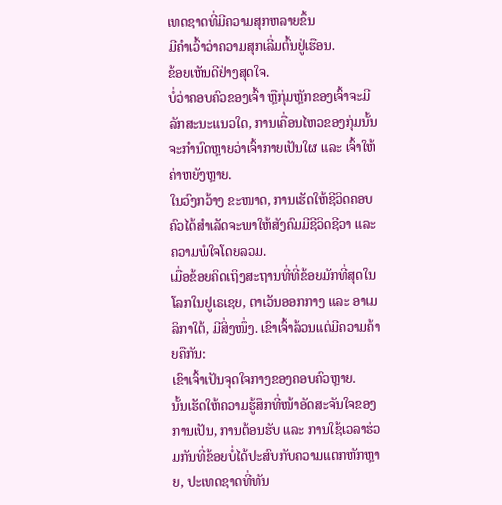ເທດຊາດທີ່ມີຄວາມສຸກຫລາຍຂຶ້ນ
ມີຄໍາເວົ້າວ່າຄວາມສຸກເລີ່ມຕົ້ນຢູ່ເຮືອນ.
ຂ້ອຍເຫັນດີຢ່າງສຸດໃຈ.
ບໍ່ວ່າຄອບຄົວຂອງເຈົ້າ ຫຼືກຸ່ມຫຼັກຂອງເຈົ້າຈະມີລັກສະນະແນວໃດ, ການເຄື່ອນໄຫວຂອງກຸ່ມນັ້ນຈະກຳນົດຫຼາຍວ່າເຈົ້າກາຍເປັນໃຜ ແລະ ເຈົ້າໃຫ້ຄ່າຫຍັງຫຼາຍ.
ໃນວົງກວ້າງ ຂະໜາດ, ການເຮັດໃຫ້ຊີວິດຄອບຄົວໄດ້ສຳເລັດຈະພາໃຫ້ສັງຄົມມີຊີວິດຊີວາ ແລະ ຄວາມພໍໃຈໂດຍລວມ.
ເມື່ອຂ້ອຍຄິດເຖິງສະຖານທີ່ທີ່ຂ້ອຍມັກທີ່ສຸດໃນໂລກໃນຢູເຣເຊຍ, ຕາເວັນອອກກາງ ແລະ ອາເມລິກາໃຕ້, ມີສິ່ງໜຶ່ງ. ເຂົາເຈົ້າລ້ວນແຕ່ມີຄວາມຄ້າຍຄືກັນ:
ເຂົາເຈົ້າເປັນຈຸດໃຈກາງຂອງຄອບຄົວຫຼາຍ.
ນັ້ນເຮັດໃຫ້ຄວາມຮູ້ສຶກທີ່ໜ້າອັດສະຈັນໃຈຂອງການເປັນ, ການຕ້ອນຮັບ ແລະ ການໃຊ້ເວລາຮ່ວມກັນທີ່ຂ້ອຍບໍ່ໄດ້ປະສົບກັບຄວາມແຕກຫັກຫຼາຍ, ປະເທດຊາດທີ່ທັນ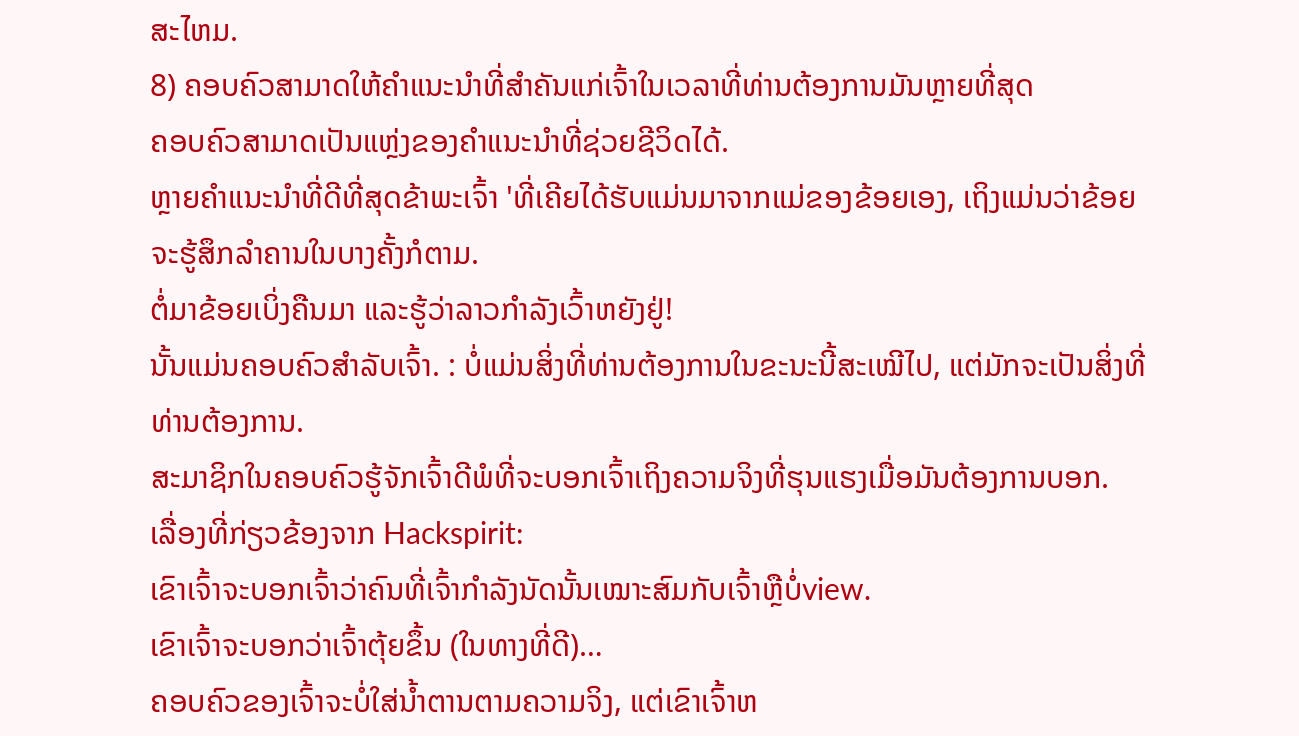ສະໄຫມ.
8) ຄອບຄົວສາມາດໃຫ້ຄໍາແນະນໍາທີ່ສໍາຄັນແກ່ເຈົ້າໃນເວລາທີ່ທ່ານຕ້ອງການມັນຫຼາຍທີ່ສຸດ
ຄອບຄົວສາມາດເປັນແຫຼ່ງຂອງຄໍາແນະນໍາທີ່ຊ່ວຍຊີວິດໄດ້.
ຫຼາຍຄໍາແນະນໍາທີ່ດີທີ່ສຸດຂ້າພະເຈົ້າ 'ທີ່ເຄີຍໄດ້ຮັບແມ່ນມາຈາກແມ່ຂອງຂ້ອຍເອງ, ເຖິງແມ່ນວ່າຂ້ອຍຈະຮູ້ສຶກລຳຄານໃນບາງຄັ້ງກໍຕາມ.
ຕໍ່ມາຂ້ອຍເບິ່ງຄືນມາ ແລະຮູ້ວ່າລາວກຳລັງເວົ້າຫຍັງຢູ່!
ນັ້ນແມ່ນຄອບຄົວສຳລັບເຈົ້າ. : ບໍ່ແມ່ນສິ່ງທີ່ທ່ານຕ້ອງການໃນຂະນະນີ້ສະເໝີໄປ, ແຕ່ມັກຈະເປັນສິ່ງທີ່ທ່ານຕ້ອງການ.
ສະມາຊິກໃນຄອບຄົວຮູ້ຈັກເຈົ້າດີພໍທີ່ຈະບອກເຈົ້າເຖິງຄວາມຈິງທີ່ຮຸນແຮງເມື່ອມັນຕ້ອງການບອກ.
ເລື່ອງທີ່ກ່ຽວຂ້ອງຈາກ Hackspirit:
ເຂົາເຈົ້າຈະບອກເຈົ້າວ່າຄົນທີ່ເຈົ້າກຳລັງນັດນັ້ນເໝາະສົມກັບເຈົ້າຫຼືບໍ່view.
ເຂົາເຈົ້າຈະບອກວ່າເຈົ້າຕຸ້ຍຂຶ້ນ (ໃນທາງທີ່ດີ)…
ຄອບຄົວຂອງເຈົ້າຈະບໍ່ໃສ່ນໍ້າຕານຕາມຄວາມຈິງ, ແຕ່ເຂົາເຈົ້າຫ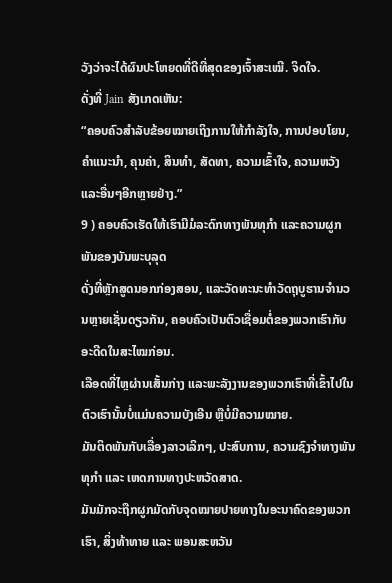ວັງວ່າຈະໄດ້ຜົນປະໂຫຍດທີ່ດີທີ່ສຸດຂອງເຈົ້າສະເໝີ. ຈິດໃຈ.
ດັ່ງທີ່ Jain ສັງເກດເຫັນ:
“ຄອບຄົວສຳລັບຂ້ອຍໝາຍເຖິງການໃຫ້ກຳລັງໃຈ, ການປອບໂຍນ, ຄຳແນະນຳ, ຄຸນຄ່າ, ສິນທຳ, ສັດທາ, ຄວາມເຂົ້າໃຈ, ຄວາມຫວັງ ແລະອື່ນໆອີກຫຼາຍຢ່າງ.”
9 ) ຄອບຄົວເຮັດໃຫ້ເຮົາມີມໍລະດົກທາງພັນທຸກໍາ ແລະຄວາມຜູກພັນຂອງບັນພະບຸລຸດ
ດັ່ງທີ່ຫຼັກສູດນອກກ່ອງສອນ, ແລະວັດທະນະທໍາວັດຖຸບູຮານຈໍານວນຫຼາຍເຊັ່ນດຽວກັນ, ຄອບຄົວເປັນຕົວເຊື່ອມຕໍ່ຂອງພວກເຮົາກັບອະດີດໃນສະໄໝກ່ອນ.
ເລືອດທີ່ໄຫຼຜ່ານເສັ້ນກ່າງ ແລະພະລັງງານຂອງພວກເຮົາທີ່ເຂົ້າໄປໃນຕົວເຮົານັ້ນບໍ່ແມ່ນຄວາມບັງເອີນ ຫຼືບໍ່ມີຄວາມໝາຍ.
ມັນຕິດພັນກັບເລື່ອງລາວເລິກໆ, ປະສົບການ, ຄວາມຊົງຈຳທາງພັນທຸກໍາ ແລະ ເຫດການທາງປະຫວັດສາດ.
ມັນມັກຈະຖືກຜູກມັດກັບຈຸດໝາຍປາຍທາງໃນອະນາຄົດຂອງພວກເຮົາ, ສິ່ງທ້າທາຍ ແລະ ພອນສະຫວັນ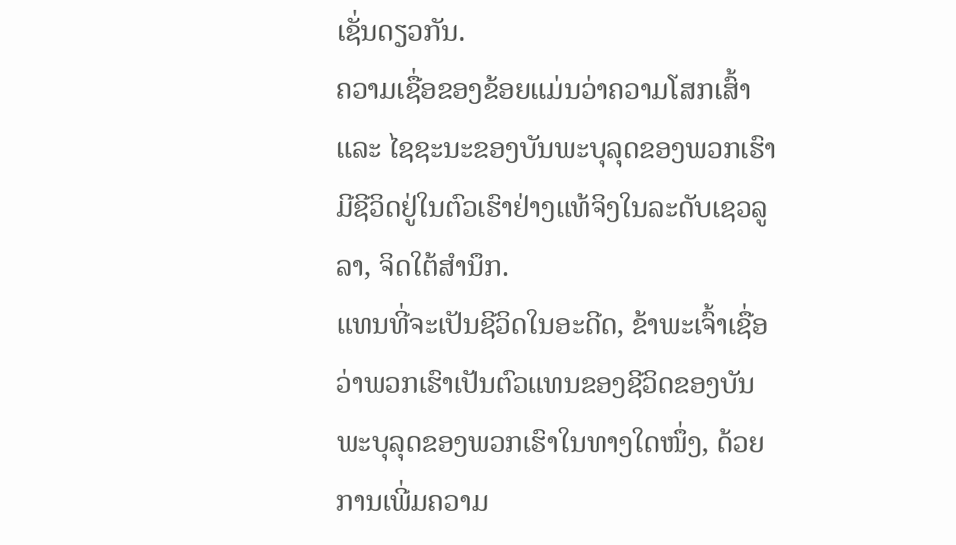ເຊັ່ນດຽວກັນ.
ຄວາມເຊື່ອຂອງຂ້ອຍແມ່ນວ່າຄວາມໂສກເສົ້າ ແລະ ໄຊຊະນະຂອງບັນພະບຸລຸດຂອງພວກເຮົາມີຊີວິດຢູ່ໃນຕົວເຮົາຢ່າງແທ້ຈິງໃນລະດັບເຊວລູລາ, ຈິດໃຕ້ສຳນຶກ.
ແທນທີ່ຈະເປັນຊີວິດໃນອະດີດ, ຂ້າພະເຈົ້າເຊື່ອວ່າພວກເຮົາເປັນຕົວແທນຂອງຊີວິດຂອງບັນພະບຸລຸດຂອງພວກເຮົາໃນທາງໃດໜຶ່ງ, ດ້ວຍການເພີ່ມຄວາມ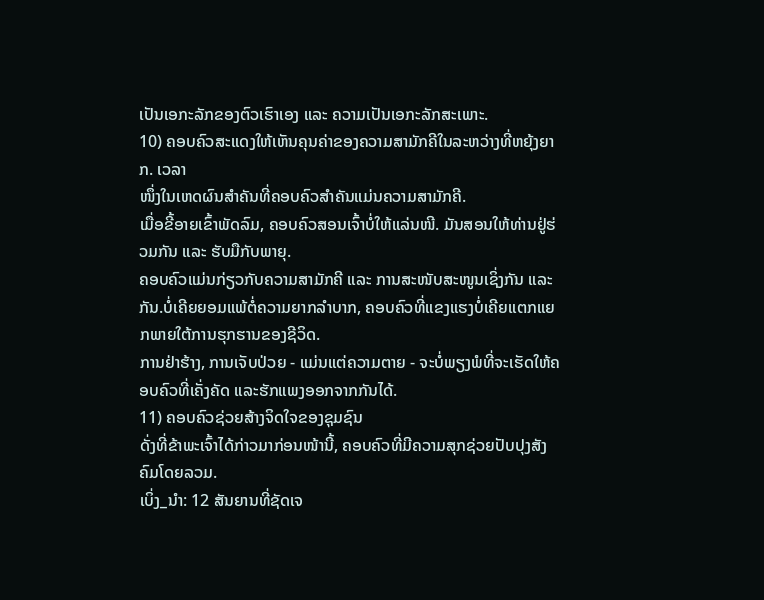ເປັນເອກະລັກຂອງຕົວເຮົາເອງ ແລະ ຄວາມເປັນເອກະລັກສະເພາະ.
10) ຄອບຄົວສະແດງໃຫ້ເຫັນຄຸນຄ່າຂອງຄວາມສາມັກຄີໃນລະຫວ່າງທີ່ຫຍຸ້ງຍາກ. ເວລາ
ໜຶ່ງໃນເຫດຜົນສຳຄັນທີ່ຄອບຄົວສຳຄັນແມ່ນຄວາມສາມັກຄີ.
ເມື່ອຂີ້ອາຍເຂົ້າພັດລົມ, ຄອບຄົວສອນເຈົ້າບໍ່ໃຫ້ແລ່ນໜີ. ມັນສອນໃຫ້ທ່ານຢູ່ຮ່ວມກັນ ແລະ ຮັບມືກັບພາຍຸ.
ຄອບຄົວແມ່ນກ່ຽວກັບຄວາມສາມັກຄີ ແລະ ການສະໜັບສະໜູນເຊິ່ງກັນ ແລະ ກັນ.ບໍ່ເຄີຍຍອມແພ້ຕໍ່ຄວາມຍາກລໍາບາກ, ຄອບຄົວທີ່ແຂງແຮງບໍ່ເຄີຍແຕກແຍກພາຍໃຕ້ການຮຸກຮານຂອງຊີວິດ.
ການຢ່າຮ້າງ, ການເຈັບປ່ວຍ - ແມ່ນແຕ່ຄວາມຕາຍ - ຈະບໍ່ພຽງພໍທີ່ຈະເຮັດໃຫ້ຄອບຄົວທີ່ເຄັ່ງຄັດ ແລະຮັກແພງອອກຈາກກັນໄດ້.
11) ຄອບຄົວຊ່ວຍສ້າງຈິດໃຈຂອງຊຸມຊົນ
ດັ່ງທີ່ຂ້າພະເຈົ້າໄດ້ກ່າວມາກ່ອນໜ້ານີ້, ຄອບຄົວທີ່ມີຄວາມສຸກຊ່ວຍປັບປຸງສັງຄົມໂດຍລວມ.
ເບິ່ງ_ນຳ: 12 ສັນຍານທີ່ຊັດເຈ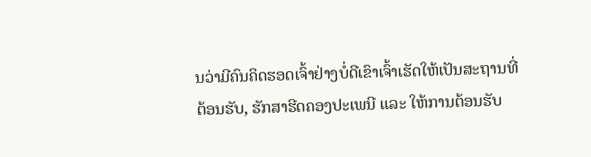ນວ່າມີຄົນຄິດຮອດເຈົ້າຢ່າງບໍ່ດີເຂົາເຈົ້າເຮັດໃຫ້ເປັນສະຖານທີ່ຕ້ອນຮັບ, ຮັກສາຮີດຄອງປະເພນີ ແລະ ໃຫ້ການຕ້ອນຮັບ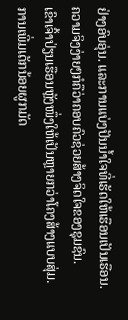ຢ່າງອົບອຸ່ນ. ແລະການແບ່ງປັນນໍ້າໃຈທີ່ເຮັດໃຫ້ເຮືອນເປັນເຮືອນ.
ຄວາມຈິງງ່າຍໆກໍຄືວ່າຄອບຄົວຊ່ວຍສ້າງຈິດໃຈຂອງຊຸມຊົນ.
ເຂົາເຈົ້າປ່ຽນເຮືອນຫຼັງໜຶ່ງໃຫ້ເປັນຫຼາຍກວ່າໂຄງສ້າງແບບສຸ່ມ.
ການເພີ່ມເດັກນ້ອຍຜູກມັດ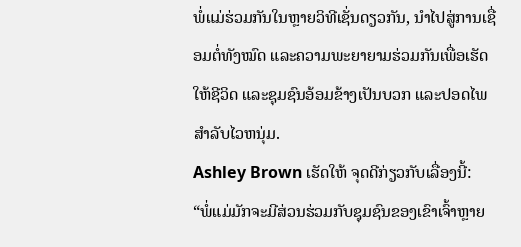ພໍ່ແມ່ຮ່ວມກັນໃນຫຼາຍວິທີເຊັ່ນດຽວກັນ, ນໍາໄປສູ່ການເຊື່ອມຕໍ່ທັງໝົດ ແລະຄວາມພະຍາຍາມຮ່ວມກັນເພື່ອເຮັດໃຫ້ຊີວິດ ແລະຊຸມຊົນອ້ອມຂ້າງເປັນບວກ ແລະປອດໄພສໍາລັບໄວຫນຸ່ມ.
Ashley Brown ເຮັດໃຫ້ ຈຸດດີກ່ຽວກັບເລື່ອງນີ້:
“ພໍ່ແມ່ມັກຈະມີສ່ວນຮ່ວມກັບຊຸມຊົນຂອງເຂົາເຈົ້າຫຼາຍ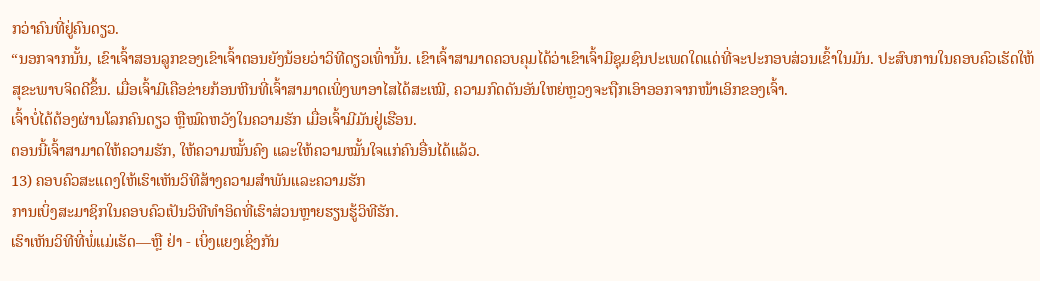ກວ່າຄົນທີ່ຢູ່ຄົນດຽວ.
“ນອກຈາກນັ້ນ, ເຂົາເຈົ້າສອນລູກຂອງເຂົາເຈົ້າຕອນຍັງນ້ອຍວ່າວິທີດຽວເທົ່ານັ້ນ. ເຂົາເຈົ້າສາມາດຄວບຄຸມໄດ້ວ່າເຂົາເຈົ້າມີຊຸມຊົນປະເພດໃດແດ່ທີ່ຈະປະກອບສ່ວນເຂົ້າໃນມັນ. ປະສົບການໃນຄອບຄົວເຮັດໃຫ້ສຸຂະພາບຈິດດີຂຶ້ນ. ເມື່ອເຈົ້າມີເຄືອຂ່າຍກ້ອນຫີນທີ່ເຈົ້າສາມາດເພິ່ງພາອາໄສໄດ້ສະເໝີ, ຄວາມກົດດັນອັນໃຫຍ່ຫຼວງຈະຖືກເອົາອອກຈາກໜ້າເອິກຂອງເຈົ້າ.
ເຈົ້າບໍ່ໄດ້ຕ້ອງຜ່ານໂລກຄົນດຽວ ຫຼືໝົດຫວັງໃນຄວາມຮັກ ເມື່ອເຈົ້າມີມັນຢູ່ເຮືອນ.
ຕອນນີ້ເຈົ້າສາມາດໃຫ້ຄວາມຮັກ, ໃຫ້ຄວາມໝັ້ນຄົງ ແລະໃຫ້ຄວາມໝັ້ນໃຈແກ່ຄົນອື່ນໄດ້ແລ້ວ.
13) ຄອບຄົວສະແດງໃຫ້ເຮົາເຫັນວິທີສ້າງຄວາມສຳພັນແລະຄວາມຮັກ
ການເບິ່ງສະມາຊິກໃນຄອບຄົວເປັນວິທີທຳອິດທີ່ເຮົາສ່ວນຫຼາຍຮຽນຮູ້ວິທີຮັກ.
ເຮົາເຫັນວິທີທີ່ພໍ່ແມ່ເຮັດ—ຫຼື ຢ່າ - ເບິ່ງແຍງເຊິ່ງກັນ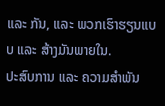ແລະ ກັນ, ແລະ ພວກເຮົາຮຽນແບບ ແລະ ສ້າງມັນພາຍໃນ.
ປະສົບການ ແລະ ຄວາມສຳພັນ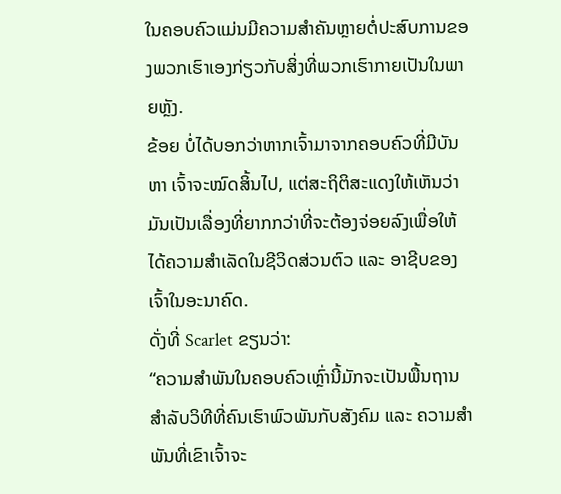ໃນຄອບຄົວແມ່ນມີຄວາມສຳຄັນຫຼາຍຕໍ່ປະສົບການຂອງພວກເຮົາເອງກ່ຽວກັບສິ່ງທີ່ພວກເຮົາກາຍເປັນໃນພາຍຫຼັງ.
ຂ້ອຍ ບໍ່ໄດ້ບອກວ່າຫາກເຈົ້າມາຈາກຄອບຄົວທີ່ມີບັນຫາ ເຈົ້າຈະໝົດສິ້ນໄປ, ແຕ່ສະຖິຕິສະແດງໃຫ້ເຫັນວ່າມັນເປັນເລື່ອງທີ່ຍາກກວ່າທີ່ຈະຕ້ອງຈ່ອຍລົງເພື່ອໃຫ້ໄດ້ຄວາມສຳເລັດໃນຊີວິດສ່ວນຕົວ ແລະ ອາຊີບຂອງເຈົ້າໃນອະນາຄົດ.
ດັ່ງທີ່ Scarlet ຂຽນວ່າ:
“ຄວາມສຳພັນໃນຄອບຄົວເຫຼົ່ານີ້ມັກຈະເປັນພື້ນຖານສຳລັບວິທີທີ່ຄົນເຮົາພົວພັນກັບສັງຄົມ ແລະ ຄວາມສຳພັນທີ່ເຂົາເຈົ້າຈະ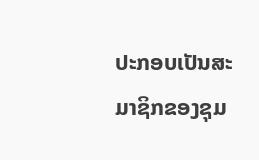ປະກອບເປັນສະມາຊິກຂອງຊຸມ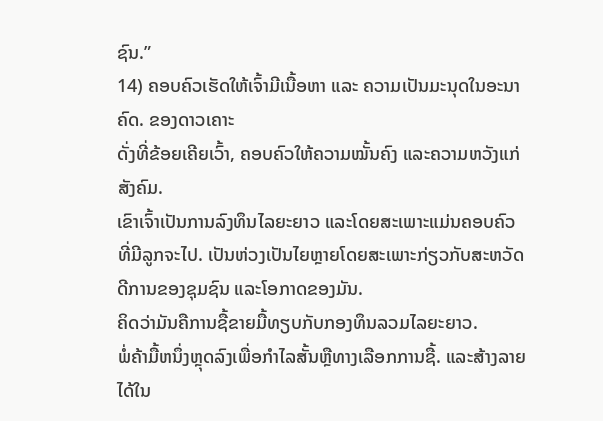ຊົນ.”
14) ຄອບຄົວເຮັດໃຫ້ເຈົ້າມີເນື້ອຫາ ແລະ ຄວາມເປັນມະນຸດໃນອະນາຄົດ. ຂອງດາວເຄາະ
ດັ່ງທີ່ຂ້ອຍເຄີຍເວົ້າ, ຄອບຄົວໃຫ້ຄວາມໝັ້ນຄົງ ແລະຄວາມຫວັງແກ່ສັງຄົມ.
ເຂົາເຈົ້າເປັນການລົງທຶນໄລຍະຍາວ ແລະໂດຍສະເພາະແມ່ນຄອບຄົວທີ່ມີລູກຈະໄປ. ເປັນຫ່ວງເປັນໄຍຫຼາຍໂດຍສະເພາະກ່ຽວກັບສະຫວັດດີການຂອງຊຸມຊົນ ແລະໂອກາດຂອງມັນ.
ຄິດວ່າມັນຄືການຊື້ຂາຍມື້ທຽບກັບກອງທຶນລວມໄລຍະຍາວ.
ພໍ່ຄ້າມື້ຫນຶ່ງຫຼຸດລົງເພື່ອກໍາໄລສັ້ນຫຼືທາງເລືອກການຊື້. ແລະສ້າງລາຍໄດ້ໃນ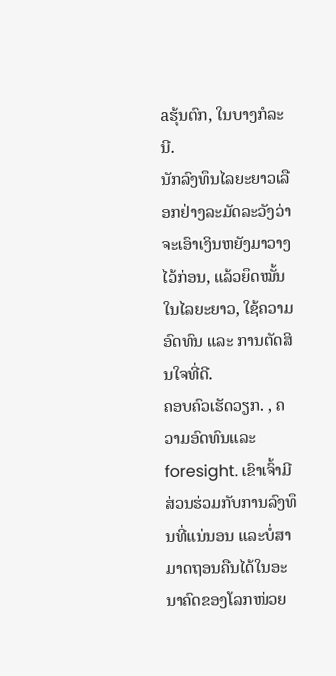aຮຸ້ນຕົກ, ໃນບາງກໍລະນີ.
ນັກລົງທຶນໄລຍະຍາວເລືອກຢ່າງລະມັດລະວັງວ່າຈະເອົາເງິນຫຍັງມາວາງໄວ້ກ່ອນ, ແລ້ວຍຶດໝັ້ນໃນໄລຍະຍາວ, ໃຊ້ຄວາມອົດທົນ ແລະ ການຕັດສິນໃຈທີ່ດີ.
ຄອບຄົວເຮັດວຽກ. , ຄວາມອົດທົນແລະ foresight. ເຂົາເຈົ້າມີສ່ວນຮ່ວມກັບການລົງທຶນທີ່ແນ່ນອນ ແລະບໍ່ສາມາດຖອນຄືນໄດ້ໃນອະນາຄົດຂອງໂລກໜ່ວຍ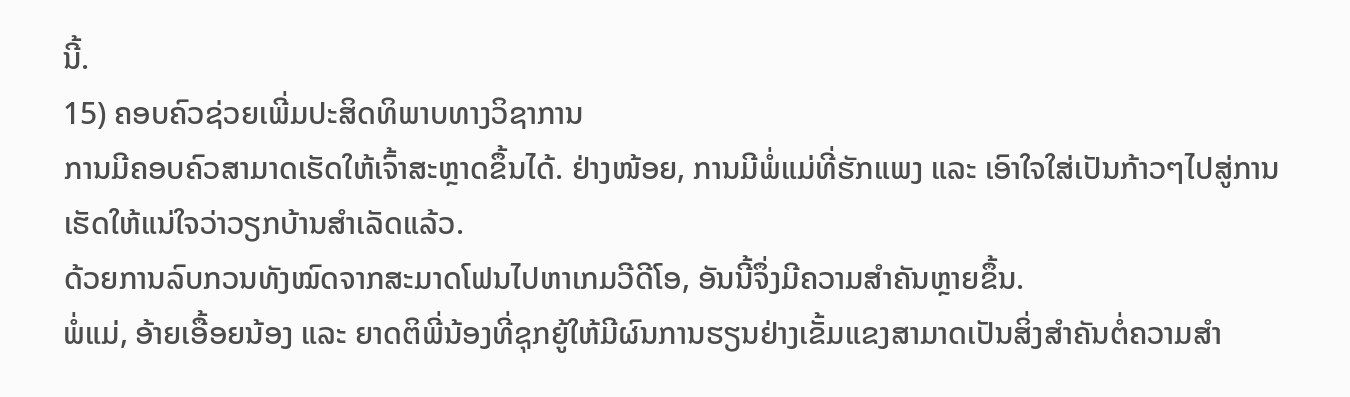ນີ້.
15) ຄອບຄົວຊ່ວຍເພີ່ມປະສິດທິພາບທາງວິຊາການ
ການມີຄອບຄົວສາມາດເຮັດໃຫ້ເຈົ້າສະຫຼາດຂຶ້ນໄດ້. ຢ່າງໜ້ອຍ, ການມີພໍ່ແມ່ທີ່ຮັກແພງ ແລະ ເອົາໃຈໃສ່ເປັນກ້າວໆໄປສູ່ການເຮັດໃຫ້ແນ່ໃຈວ່າວຽກບ້ານສຳເລັດແລ້ວ.
ດ້ວຍການລົບກວນທັງໝົດຈາກສະມາດໂຟນໄປຫາເກມວີດີໂອ, ອັນນີ້ຈຶ່ງມີຄວາມສຳຄັນຫຼາຍຂຶ້ນ.
ພໍ່ແມ່, ອ້າຍເອື້ອຍນ້ອງ ແລະ ຍາດຕິພີ່ນ້ອງທີ່ຊຸກຍູ້ໃຫ້ມີຜົນການຮຽນຢ່າງເຂັ້ມແຂງສາມາດເປັນສິ່ງສຳຄັນຕໍ່ຄວາມສຳ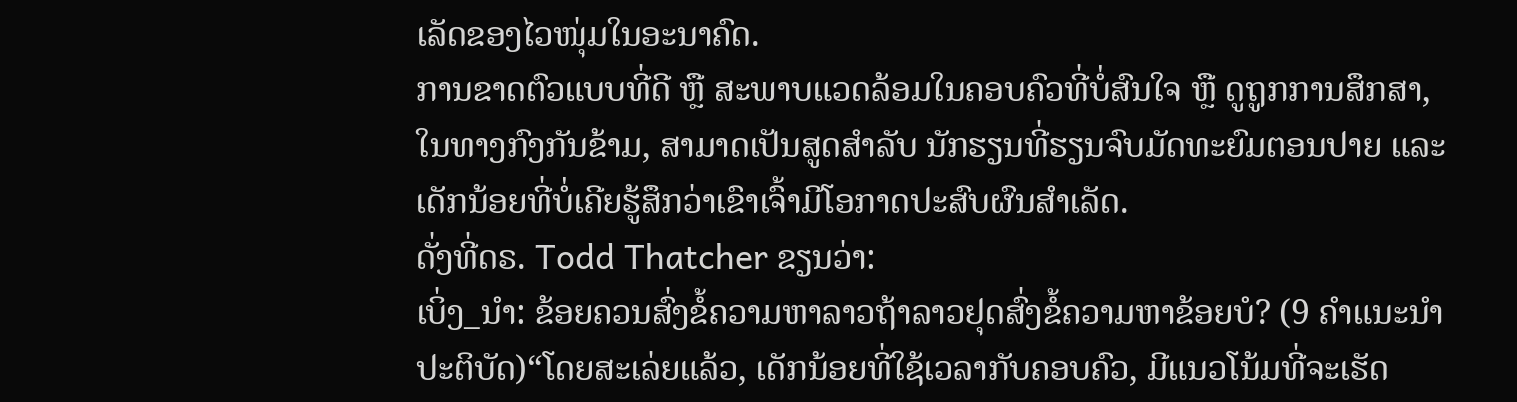ເລັດຂອງໄວໜຸ່ມໃນອະນາຄົດ.
ການຂາດຕົວແບບທີ່ດີ ຫຼື ສະພາບແວດລ້ອມໃນຄອບຄົວທີ່ບໍ່ສົນໃຈ ຫຼື ດູຖູກການສຶກສາ, ໃນທາງກົງກັນຂ້າມ, ສາມາດເປັນສູດສໍາລັບ ນັກຮຽນທີ່ຮຽນຈົບມັດທະຍົມຕອນປາຍ ແລະ ເດັກນ້ອຍທີ່ບໍ່ເຄີຍຮູ້ສຶກວ່າເຂົາເຈົ້າມີໂອກາດປະສົບຜົນສໍາເລັດ.
ດັ່ງທີ່ດຣ. Todd Thatcher ຂຽນວ່າ:
ເບິ່ງ_ນຳ: ຂ້ອຍຄວນສົ່ງຂໍ້ຄວາມຫາລາວຖ້າລາວຢຸດສົ່ງຂໍ້ຄວາມຫາຂ້ອຍບໍ? (9 ຄໍາແນະນໍາປະຕິບັດ)“ໂດຍສະເລ່ຍແລ້ວ, ເດັກນ້ອຍທີ່ໃຊ້ເວລາກັບຄອບຄົວ, ມີແນວໂນ້ມທີ່ຈະເຮັດ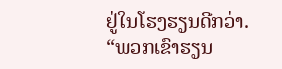ຢູ່ໃນໂຮງຮຽນດີກວ່າ.
“ພວກເຂົາຮຽນ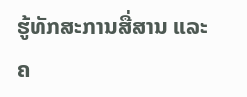ຮູ້ທັກສະການສື່ສານ ແລະ ຄ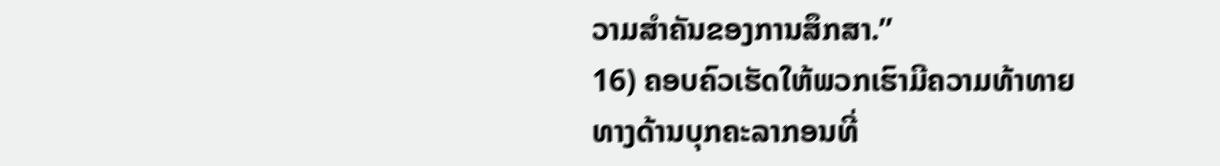ວາມສຳຄັນຂອງການສຶກສາ.”
16) ຄອບຄົວເຮັດໃຫ້ພວກເຮົາມີຄວາມທ້າທາຍທາງດ້ານບຸກຄະລາກອນທີ່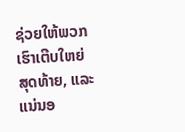ຊ່ວຍໃຫ້ພວກເຮົາເຕີບໃຫຍ່
ສຸດທ້າຍ, ແລະແນ່ນອ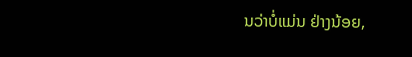ນວ່າບໍ່ແມ່ນ ຢ່າງນ້ອຍ,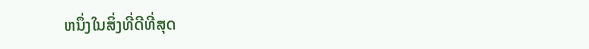ຫນຶ່ງໃນສິ່ງທີ່ດີທີ່ສຸດ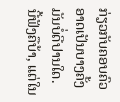ກ່ຽວກັບຄອບຄົວອາດເປັນບາງຄັ້ງມັນບໍ່ດີປານໃດ.
ນີ້ຟັງຄືບ້າ, ແຕ່ໃນ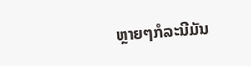ຫຼາຍໆກໍລະນີມັນ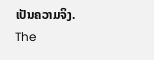ເປັນຄວາມຈິງ.
The